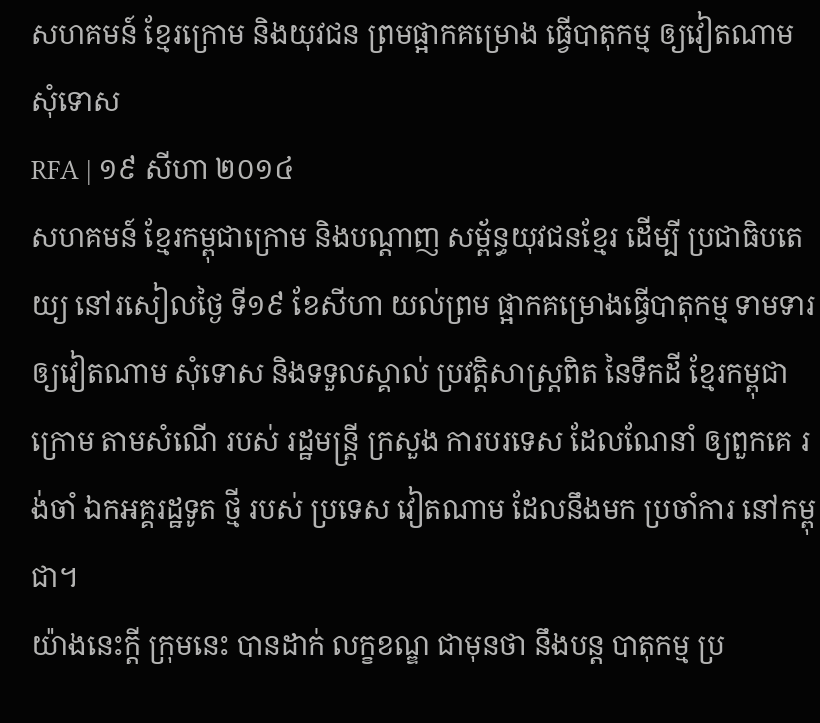សហគមន៍ ខ្មែរក្រោម និងយុវជន ព្រមផ្អាកគម្រោង ធ្វើបាតុកម្ម ឲ្យវៀតណាម សុំទោស
RFA | ១៩ សីហា ២០១៤
សហគមន៍ ខ្មែរកម្ពុជាក្រោម និងបណ្ដាញ សម្ព័ន្ធយុវជនខ្មែរ ដើម្បី ប្រជាធិបតេយ្យ នៅរសៀលថ្ងៃ ទី១៩ ខែសីហា យល់ព្រម ផ្អាកគម្រោងធ្វើបាតុកម្ម ទាមទារ ឲ្យវៀតណាម សុំទោស និងទទួលស្គាល់ ប្រវត្តិសាស្ត្រពិត នៃទឹកដី ខ្មែរកម្ពុជាក្រោម តាមសំណើ របស់ រដ្ឋមន្ត្រី ក្រសួង ការបរទេស ដែលណែនាំ ឲ្យពួកគេ រង់ចាំ ឯកអគ្គរដ្ឋទូត ថ្មី របស់ ប្រទេស វៀតណាម ដែលនឹងមក ប្រចាំការ នៅកម្ពុជា។
យ៉ាងនេះក្ដី ក្រុមនេះ បានដាក់ លក្ខខណ្ឌ ជាមុនថា នឹងបន្ត បាតុកម្ម ប្រ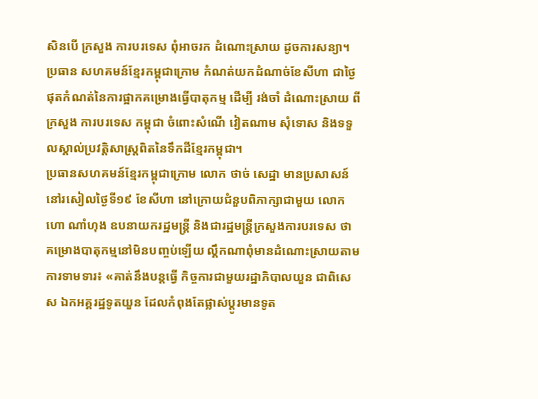សិនបើ ក្រសួង ការបរទេស ពុំអាចរក ដំណោះស្រាយ ដូចការសន្យា។
ប្រធាន សហគមន៍ខ្មែរកម្ពុជាក្រោម កំណត់យកដំណាច់ខែសីហា ជាថ្ងៃផុតកំណត់នៃការផ្អាកគម្រោងធ្វើបាតុកម្ម ដើម្បី រង់ចាំ ដំណោះស្រាយ ពីក្រសួង ការបរទេស កម្ពុជា ចំពោះសំណើ វៀតណាម សុំទោស និងទទួលស្គាល់ប្រវត្តិសាស្ត្រពិតនៃទឹកដីខ្មែរកម្ពុជា។
ប្រធានសហគមន៍ខ្មែរកម្ពុជាក្រោម លោក ថាច់ សេដ្ឋា មានប្រសាសន៍នៅរសៀលថ្ងៃទី១៩ ខែសីហា នៅក្រោយជំនួបពិភាក្សាជាមួយ លោក ហោ ណាំហុង ឧបនាយករដ្ឋមន្ត្រី និងជារដ្ឋមន្ត្រីក្រសួងការបរទេស ថា គម្រោងបាតុកម្មនៅមិនបញ្ចប់ឡើយ ល្គឹកណាពុំមានដំណោះស្រាយតាមការទាមទារ៖ «គាត់នឹងបន្តធ្វើ កិច្ចការជាមួយរដ្ឋាភិបាលយួន ជាពិសេស ឯកអគ្គរដ្ឋទូតយួន ដែលកំពុងតែផ្លាស់ប្ដូរមានទូត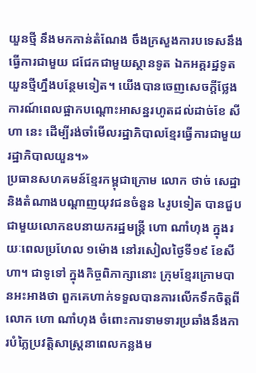យួនថ្មី នឹងមកកាន់តំណែង ចឹងក្រសួងការបទេសនឹងធ្វើការជាមួយ ជជែកជាមួយស្ថានទូត ឯកអគ្គរដ្ឋទូតយួនថ្មីហ្នឹងបន្ថែមទៀត។ យើងបានចេញសេចក្តីថ្លែងការណ៍ពេលផ្អាកបណ្ដោះអាសន្នរហូតដល់ដាច់ខែ សីហា នេះ ដើម្បីរង់ចាំមើលរដ្ឋាភិបាលខ្មែរធ្វើការជាមួយរដ្ឋាភិបាលយួន។»
ប្រធានសហគមន៍ខ្មែរកម្ពុជាក្រោម លោក ថាច់ សេដ្ឋា និងតំណាងបណ្ដាញយុវជនចំនួន ៤រូបទៀត បានជួបជាមួយលោកឧបនាយករដ្ឋមន្ត្រី ហោ ណាំហុង ក្នុងរយៈពេលប្រហែល ១ម៉ោង នៅរសៀលថ្ងៃទី១៩ ខែសីហា។ ជាទូទៅ ក្នុងកិច្ចពិភាក្សានោះ ក្រុមខ្មែរក្រោមបានអះអាងថា ពួកគេហាក់ទទួលបានការលើកទឹកចិត្តពី លោក ហោ ណាំហុង ចំពោះការទាមទារប្រឆាំងនឹងការបំភ្លៃប្រវត្តិសាស្ត្រនាពេលកន្លងម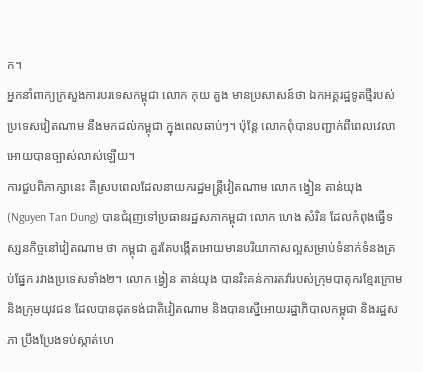ក។
អ្នកនាំពាក្យក្រសួងការបរទេសកម្ពុជា លោក កុយ គួង មានប្រសាសន៍ថា ឯកអគ្គរដ្ឋទូតថ្មីរបស់ប្រទេសវៀតណាម នឹងមកដល់កម្ពុជា ក្នុងពេលឆាប់ៗ។ ប៉ុន្តែ លោកពុំបានបញ្ជាក់ពីពេលវេលាអោយបានច្បាស់លាស់ឡើយ។
ការជួបពិភាក្សានេះ គឺស្របពេលដែលនាយករដ្ឋមន្ត្រីវៀតណាម លោក ង្វៀន តាន់យុង (Nguyen Tan Dung) បានជំរុញទៅប្រធានរដ្ឋសភាកម្ពុជា លោក ហេង សំរិន ដែលកំពុងធ្វើទស្សនកិច្ចនៅវៀតណាម ថា កម្ពុជា គួរតែបង្កើតអោយមានបរិយាកាសល្អសម្រាប់ទំនាក់ទំនងគ្រប់ផ្នែក រវាងប្រទេសទាំង២។ លោក ង្វៀន តាន់យុង បានរិះគន់ការតវ៉ារបស់ក្រុមបាតុករខ្មែរក្រោម និងក្រុមយុវជន ដែលបានដុតទង់ជាតិវៀតណាម និងបានស្នើអោយរដ្ឋាភិបាលកម្ពុជា និងរដ្ឋសភា ប្រឹងប្រែងទប់ស្កាត់ហេ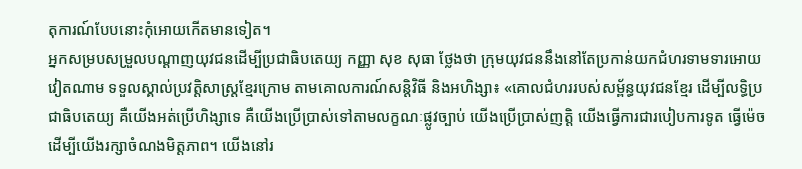តុការណ៍បែបនោះកុំអោយកើតមានទៀត។
អ្នកសម្របសម្រួលបណ្ដាញយុវជនដើម្បីប្រជាធិបតេយ្យ កញ្ញា សុខ សុធា ថ្លែងថា ក្រុមយុវជននឹងនៅតែប្រកាន់យកជំហរទាមទារអោយវៀតណាម ទទួលស្គាល់ប្រវត្តិសាស្ត្រខ្មែរក្រោម តាមគោលការណ៍សន្តិវិធី និងអហិង្សា៖ «គោលជំហររបស់សម្ព័ន្ធយុវជនខ្មែរ ដើម្បីលទ្ធិប្រជាធិបតេយ្យ គឺយើងអត់ប្រើហិង្សាទេ គឺយើងប្រើប្រាស់ទៅតាមលក្ខណៈផ្លូវច្បាប់ យើងប្រើប្រាស់ញត្តិ យើងធ្វើការជារបៀបការទូត ធ្វើម៉េចដើម្បីយើងរក្សាចំណងមិត្តភាព។ យើងនៅរ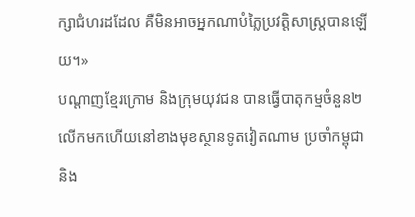ក្សាជំហរដដែល គឺមិនអាចអ្នកណាបំភ្លៃប្រវត្តិសាស្ត្របានឡើយ។»
បណ្ដាញខ្មែរក្រោម និងក្រុមយុវជន បានធ្វើបាតុកម្មចំនួន២លើកមកហើយនៅខាងមុខស្ថានទូតវៀតណាម ប្រចាំកម្ពុជា និង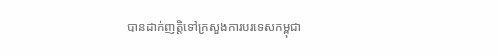បានដាក់ញត្តិទៅក្រសួងការបរទេសកម្ពុជា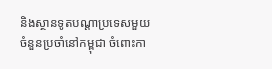និងស្ថានទូតបណ្ដាប្រទេសមួយចំនួនប្រចាំនៅកម្ពុជា ចំពោះកា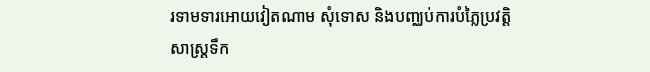រទាមទារអោយវៀតណាម សុំទោស និងបញ្ឈប់ការបំភ្លៃប្រវត្តិសាស្ត្រទឹក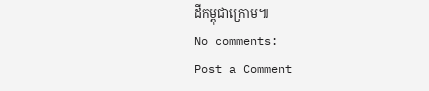ដីកម្ពុជាក្រោម៕
No comments:
Post a Comment